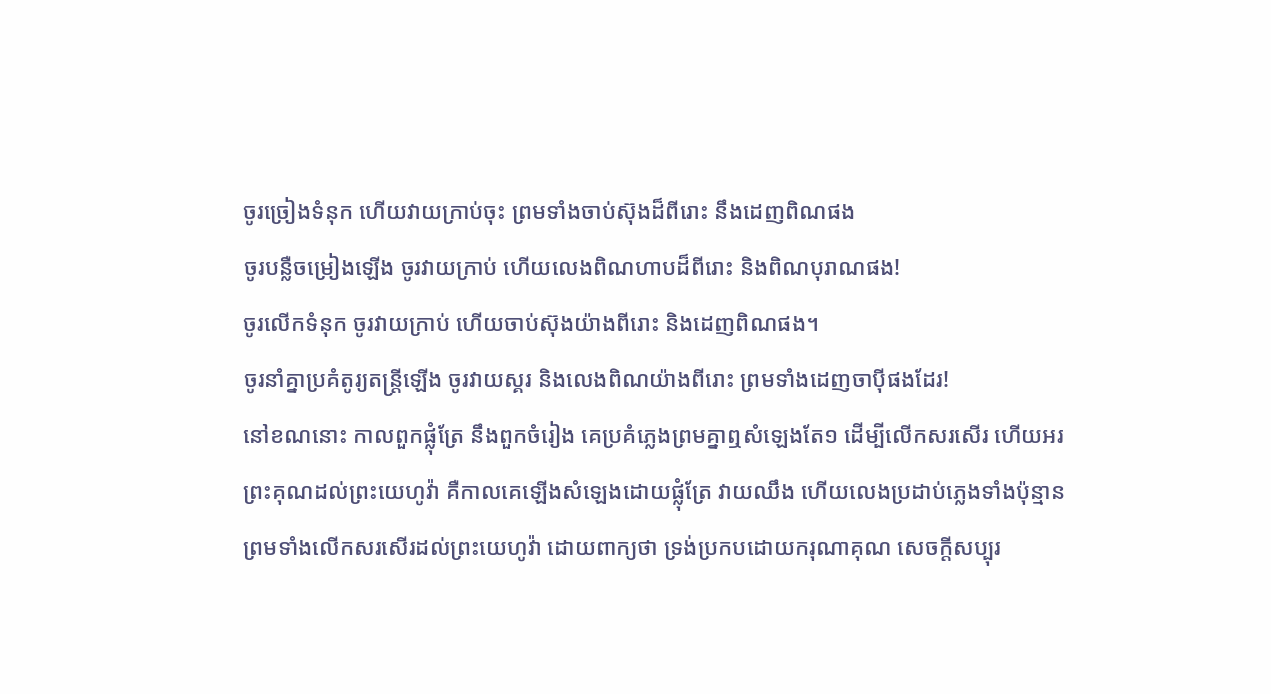ចូរច្រៀងទំនុក ហើយវាយក្រាប់ចុះ ព្រមទាំងចាប់ស៊ុងដ៏ពីរោះ នឹងដេញពិណផង
ចូរបន្លឺចម្រៀងឡើង ចូរវាយក្រាប់ ហើយលេងពិណហាបដ៏ពីរោះ និងពិណបុរាណផង!
ចូរលើកទំនុក ចូរវាយក្រាប់ ហើយចាប់ស៊ុងយ៉ាងពីរោះ និងដេញពិណផង។
ចូរនាំគ្នាប្រគំតូរ្យតន្ត្រីឡើង ចូរវាយស្គរ និងលេងពិណយ៉ាងពីរោះ ព្រមទាំងដេញចាប៉ីផងដែរ!
នៅខណនោះ កាលពួកផ្លុំត្រែ នឹងពួកចំរៀង គេប្រគំភ្លេងព្រមគ្នាឮសំឡេងតែ១ ដើម្បីលើកសរសើរ ហើយអរព្រះគុណដល់ព្រះយេហូវ៉ា គឺកាលគេឡើងសំឡេងដោយផ្លុំត្រែ វាយឈឹង ហើយលេងប្រដាប់ភ្លេងទាំងប៉ុន្មាន ព្រមទាំងលើកសរសើរដល់ព្រះយេហូវ៉ា ដោយពាក្យថា ទ្រង់ប្រកបដោយករុណាគុណ សេចក្ដីសប្បុរ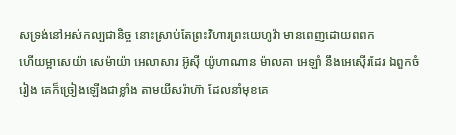សទ្រង់នៅអស់កល្បជានិច្ច នោះស្រាប់តែព្រះវិហារព្រះយេហូវ៉ា មានពេញដោយពពក
ហើយម្អាសេយ៉ា សេម៉ាយ៉ា អេលាសារ អ៊ូស៊ី យ៉ូហាណាន ម៉ាលគា អេឡាំ នឹងអេស៊ើរដែរ ឯពួកចំរៀង គេក៏ច្រៀងឡើងជាខ្លាំង តាមយីសរ៉ាហ៊ា ដែលនាំមុខគេ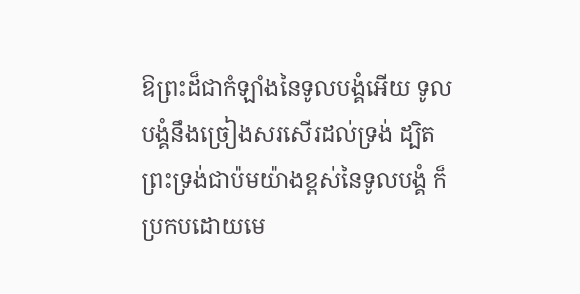ឱព្រះដ៏ជាកំឡាំងនៃទូលបង្គំអើយ ទូលបង្គំនឹងច្រៀងសរសើរដល់ទ្រង់ ដ្បិតព្រះទ្រង់ជាប៉មយ៉ាងខ្ពស់នៃទូលបង្គំ ក៏ប្រកបដោយមេ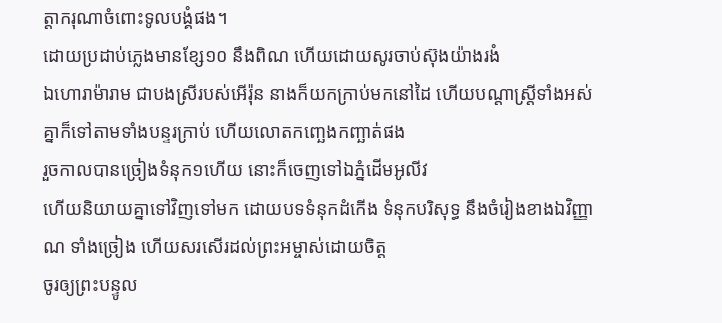ត្តាករុណាចំពោះទូលបង្គំផង។
ដោយប្រដាប់ភ្លេងមានខ្សែ១០ នឹងពិណ ហើយដោយសូរចាប់ស៊ុងយ៉ាងរងំ
ឯហោរាម៉ារាម ជាបងស្រីរបស់អើរ៉ុន នាងក៏យកក្រាប់មកនៅដៃ ហើយបណ្តាស្ត្រីទាំងអស់គ្នាក៏ទៅតាមទាំងបន្ទរក្រាប់ ហើយលោតកញ្ឆេងកញ្ឆាត់ផង
រួចកាលបានច្រៀងទំនុក១ហើយ នោះក៏ចេញទៅឯភ្នំដើមអូលីវ
ហើយនិយាយគ្នាទៅវិញទៅមក ដោយបទទំនុកដំកើង ទំនុកបរិសុទ្ធ នឹងចំរៀងខាងឯវិញ្ញាណ ទាំងច្រៀង ហើយសរសើរដល់ព្រះអម្ចាស់ដោយចិត្ត
ចូរឲ្យព្រះបន្ទូល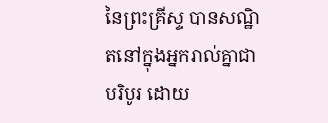នៃព្រះគ្រីស្ទ បានសណ្ឋិតនៅក្នុងអ្នករាល់គ្នាជាបរិបូរ ដោយ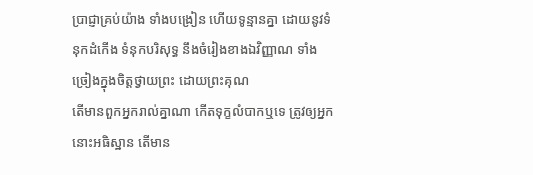ប្រាជ្ញាគ្រប់យ៉ាង ទាំងបង្រៀន ហើយទូន្មានគ្នា ដោយនូវទំនុកដំកើង ទំនុកបរិសុទ្ធ នឹងចំរៀងខាងឯវិញ្ញាណ ទាំងច្រៀងក្នុងចិត្តថ្វាយព្រះ ដោយព្រះគុណ
តើមានពួកអ្នករាល់គ្នាណា កើតទុក្ខលំបាកឬទេ ត្រូវឲ្យអ្នកនោះអធិស្ឋាន តើមាន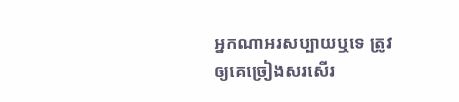អ្នកណាអរសប្បាយឬទេ ត្រូវឲ្យគេច្រៀងសរសើរ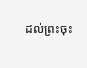ដល់ព្រះចុះ